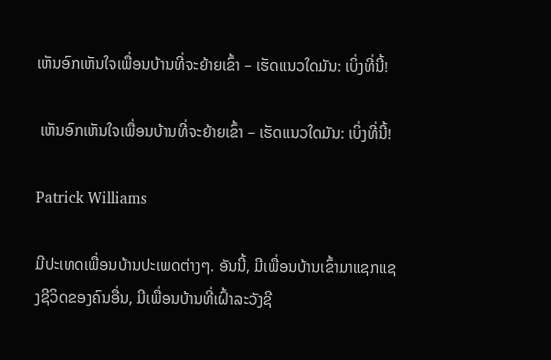ເຫັນອົກເຫັນໃຈເພື່ອນບ້ານທີ່ຈະຍ້າຍເຂົ້າ – ເຮັດແນວໃດມັນ: ເບິ່ງທີ່ນີ້!

 ເຫັນອົກເຫັນໃຈເພື່ອນບ້ານທີ່ຈະຍ້າຍເຂົ້າ – ເຮັດແນວໃດມັນ: ເບິ່ງທີ່ນີ້!

Patrick Williams

ມີປະເທດເພື່ອນບ້ານປະເພດຕ່າງໆ. ອັນນີ້, ມີເພື່ອນບ້ານເຂົ້າມາແຊກແຊງຊີວິດຂອງຄົນອື່ນ, ມີເພື່ອນບ້ານທີ່ເຝົ້າລະວັງຊີ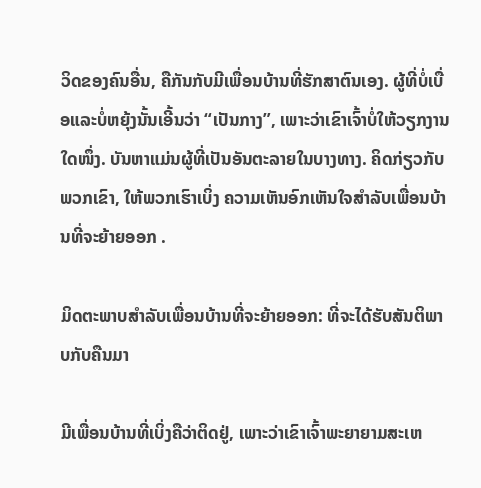ວິດຂອງຄົນອື່ນ, ຄືກັນກັບມີເພື່ອນບ້ານທີ່ຮັກສາຕົນເອງ. ຜູ້ທີ່ບໍ່ເບື່ອແລະບໍ່ຫຍຸ້ງນັ້ນເອີ້ນວ່າ “ເປັນກາງ”, ເພາະວ່າເຂົາເຈົ້າບໍ່ໃຫ້ວຽກງານໃດໜຶ່ງ. ບັນຫາແມ່ນຜູ້ທີ່ເປັນອັນຕະລາຍໃນບາງທາງ. ຄິດກ່ຽວກັບພວກເຂົາ, ໃຫ້ພວກເຮົາເບິ່ງ ຄວາມເຫັນອົກເຫັນໃຈສໍາລັບເພື່ອນບ້ານທີ່ຈະຍ້າຍອອກ .

ມິດຕະພາບສໍາລັບເພື່ອນບ້ານທີ່ຈະຍ້າຍອອກ: ທີ່ຈະໄດ້ຮັບສັນຕິພາບກັບຄືນມາ

ມີເພື່ອນບ້ານທີ່ເບິ່ງຄືວ່າຕິດຢູ່, ເພາະວ່າເຂົາເຈົ້າພະຍາຍາມສະເຫ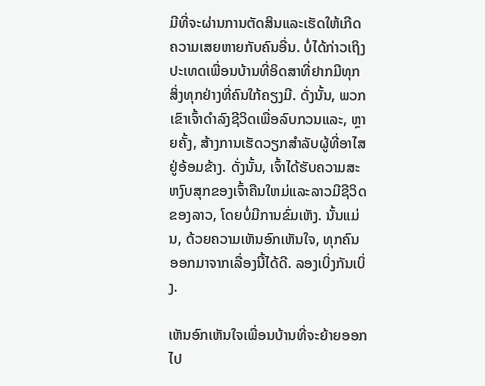ມີທີ່ຈະຜ່ານການຕັດສິນແລະເຮັດໃຫ້ເກີດຄວາມເສຍຫາຍກັບຄົນອື່ນ. ບໍ່ໄດ້ກ່າວເຖິງປະເທດເພື່ອນບ້ານທີ່ອິດສາທີ່ຢາກມີທຸກສິ່ງທຸກຢ່າງທີ່ຄົນໃກ້ຄຽງມີ. ດັ່ງນັ້ນ, ພວກເຂົາເຈົ້າດໍາລົງຊີວິດເພື່ອລົບກວນແລະ, ຫຼາຍຄັ້ງ, ສ້າງການເຮັດວຽກສໍາລັບຜູ້ທີ່ອາໄສຢູ່ອ້ອມຂ້າງ. ດັ່ງນັ້ນ, ເຈົ້າໄດ້ຮັບຄວາມສະຫງົບສຸກຂອງເຈົ້າຄືນໃຫມ່ແລະລາວມີຊີວິດຂອງລາວ, ໂດຍບໍ່ມີການຂົ່ມເຫັງ. ນັ້ນແມ່ນ, ດ້ວຍຄວາມເຫັນອົກເຫັນໃຈ, ທຸກຄົນອອກມາຈາກເລື່ອງນີ້ໄດ້ດີ. ລອງເບິ່ງກັນເບິ່ງ.

ເຫັນອົກເຫັນໃຈເພື່ອນບ້ານທີ່ຈະຍ້າຍອອກໄປ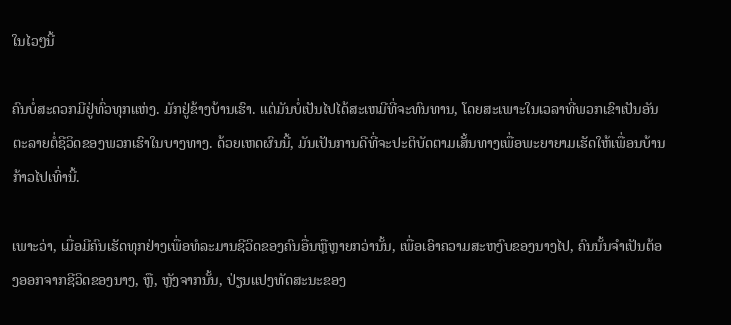ໃນໄວໆນີ້

ຄົນບໍ່ສະດວກມີຢູ່ທົ່ວທຸກແຫ່ງ. ມັກຢູ່ຂ້າງບ້ານເຮົາ. ແຕ່ມັນບໍ່ເປັນໄປໄດ້ສະເຫມີທີ່ຈະທົນທານ, ໂດຍສະເພາະໃນເວລາທີ່ພວກເຂົາເປັນອັນຕະລາຍຕໍ່ຊີວິດຂອງພວກເຮົາໃນບາງທາງ. ດ້ວຍເຫດຜົນນີ້, ມັນເປັນການດີທີ່ຈະປະຕິບັດຕາມເສັ້ນທາງເພື່ອພະຍາຍາມເຮັດໃຫ້ເພື່ອນບ້ານກ້າວໄປເທົ່ານີ້.

ເພາະວ່າ, ເມື່ອມີຄົນເຮັດທຸກຢ່າງເພື່ອທໍລະມານຊີວິດຂອງຄົນອື່ນຫຼືຫຼາຍກວ່ານັ້ນ, ເພື່ອເອົາຄວາມສະຫງົບຂອງນາງໄປ, ຄົນນັ້ນຈໍາເປັນຕ້ອງອອກຈາກຊີວິດຂອງນາງ, ຫຼື, ຫຼັງຈາກນັ້ນ, ປ່ຽນແປງທັດສະນະຂອງ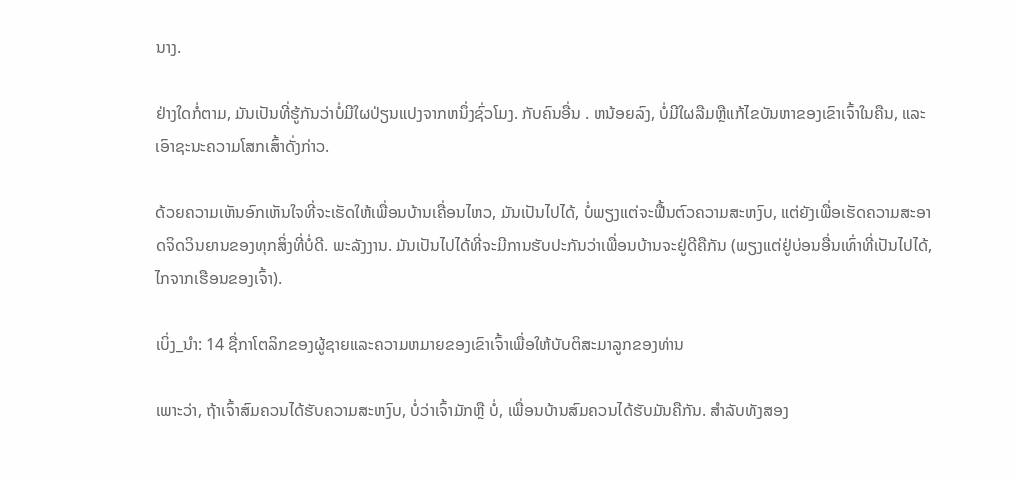ນາງ.

ຢ່າງໃດກໍ່ຕາມ, ມັນເປັນທີ່ຮູ້ກັນວ່າບໍ່ມີໃຜປ່ຽນແປງຈາກຫນຶ່ງຊົ່ວໂມງ. ກັບຄົນອື່ນ . ຫນ້ອຍລົງ, ບໍ່ມີໃຜລືມຫຼືແກ້ໄຂບັນຫາຂອງເຂົາເຈົ້າໃນຄືນ, ແລະເອົາຊະນະຄວາມໂສກເສົ້າດັ່ງກ່າວ.

ດ້ວຍຄວາມເຫັນອົກເຫັນໃຈທີ່ຈະເຮັດໃຫ້ເພື່ອນບ້ານເຄື່ອນໄຫວ, ມັນເປັນໄປໄດ້, ບໍ່ພຽງແຕ່ຈະຟື້ນຕົວຄວາມສະຫງົບ, ແຕ່ຍັງເພື່ອເຮັດຄວາມສະອາດຈິດວິນຍານຂອງທຸກສິ່ງທີ່ບໍ່ດີ. ພະລັງງານ. ມັນເປັນໄປໄດ້ທີ່ຈະມີການຮັບປະກັນວ່າເພື່ອນບ້ານຈະຢູ່ດີຄືກັນ (ພຽງແຕ່ຢູ່ບ່ອນອື່ນເທົ່າທີ່ເປັນໄປໄດ້, ໄກຈາກເຮືອນຂອງເຈົ້າ).

ເບິ່ງ_ນຳ: 14 ຊື່ກາໂຕລິກຂອງຜູ້ຊາຍແລະຄວາມຫມາຍຂອງເຂົາເຈົ້າເພື່ອໃຫ້ບັບຕິສະມາລູກຂອງທ່ານ

ເພາະວ່າ, ຖ້າເຈົ້າສົມຄວນໄດ້ຮັບຄວາມສະຫງົບ, ບໍ່ວ່າເຈົ້າມັກຫຼື ບໍ່, ເພື່ອນບ້ານສົມຄວນໄດ້ຮັບມັນຄືກັນ. ສໍາລັບທັງສອງ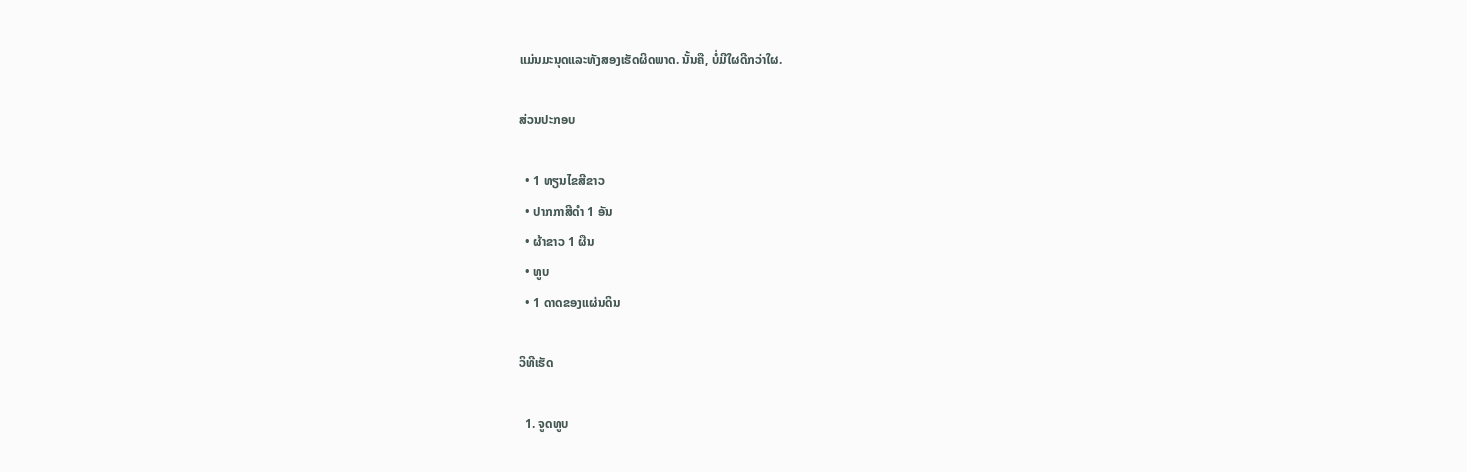ແມ່ນມະນຸດແລະທັງສອງເຮັດຜິດພາດ. ນັ້ນຄື, ບໍ່ມີໃຜດີກວ່າໃຜ.

ສ່ວນປະກອບ

  • 1 ທຽນໄຂສີຂາວ
  • ປາກກາສີດຳ 1 ອັນ
  • ຜ້າຂາວ 1 ຜືນ
  • ທູບ
  • 1 ດາດຂອງແຜ່ນດິນ

ວິທີເຮັດ

  1. ຈູດທູບ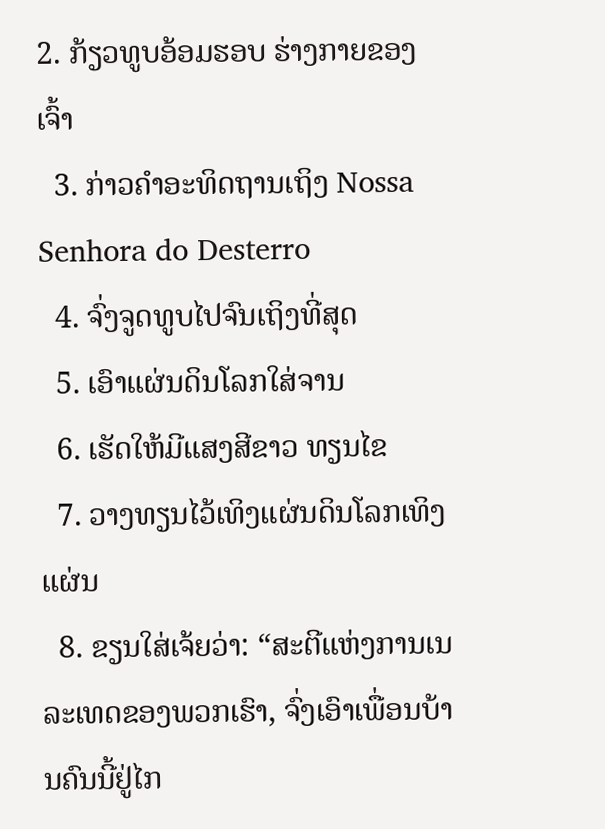2. ກ້ຽວທູບອ້ອມຮອບ ຮ່າງກາຍຂອງເຈົ້າ
  3. ກ່າວຄຳອະທິດຖານເຖິງ Nossa Senhora do Desterro
  4. ຈົ່ງຈູດທູບໄປຈົນເຖິງທີ່ສຸດ
  5. ເອົາແຜ່ນດິນໂລກໃສ່ຈານ
  6. ເຮັດໃຫ້ມີແສງສີຂາວ ທຽນໄຂ
  7. ວາງທຽນໄວ້ເທິງແຜ່ນດິນໂລກເທິງແຜ່ນ
  8. ຂຽນໃສ່ເຈ້ຍວ່າ: “ສະຕີແຫ່ງການເນລະເທດຂອງພວກເຮົາ, ຈົ່ງເອົາເພື່ອນບ້ານຄົນນີ້ຢູ່ໄກ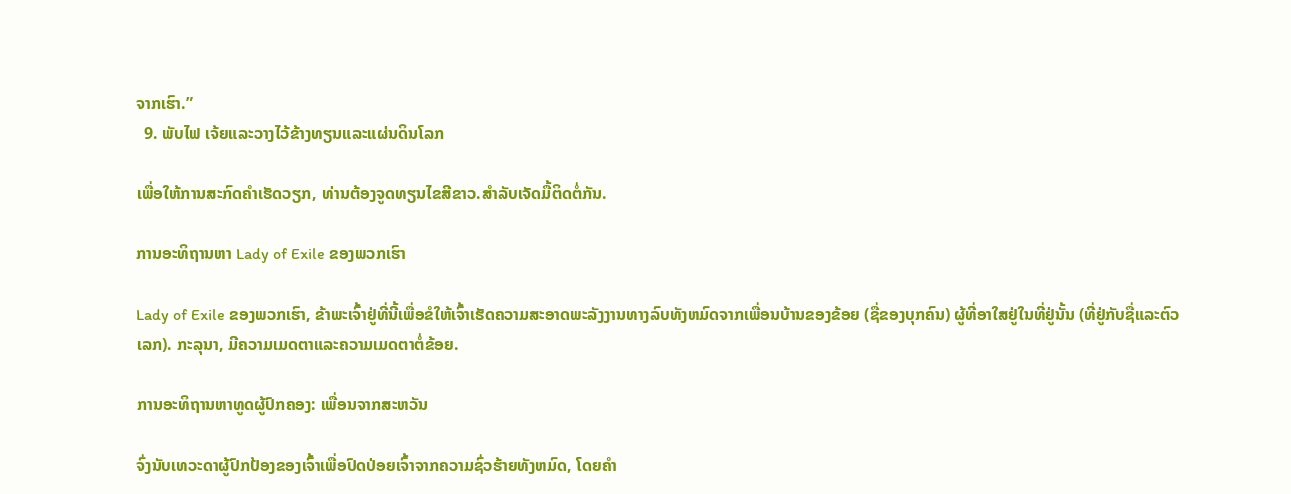ຈາກເຮົາ.”
  9. ພັບໄຟ ເຈ້ຍແລະວາງໄວ້ຂ້າງທຽນແລະແຜ່ນດິນໂລກ

ເພື່ອໃຫ້ການສະກົດຄໍາເຮັດວຽກ, ທ່ານຕ້ອງຈູດທຽນໄຂສີຂາວ.ສໍາລັບເຈັດມື້ຕິດຕໍ່ກັນ.

ການອະທິຖານຫາ Lady of Exile ຂອງພວກເຮົາ

Lady of Exile ຂອງພວກເຮົາ, ຂ້າພະເຈົ້າຢູ່ທີ່ນີ້ເພື່ອຂໍໃຫ້ເຈົ້າເຮັດຄວາມສະອາດພະລັງງານທາງລົບທັງຫມົດຈາກເພື່ອນບ້ານຂອງຂ້ອຍ (ຊື່ຂອງບຸກຄົນ) ຜູ້ທີ່ອາໃສຢູ່ໃນທີ່ຢູ່ນັ້ນ (ທີ່ຢູ່ກັບຊື່ແລະຕົວເລກ). ກະລຸນາ, ມີຄວາມເມດຕາແລະຄວາມເມດຕາຕໍ່ຂ້ອຍ.

ການອະທິຖານຫາທູດຜູ້ປົກຄອງ: ເພື່ອນຈາກສະຫວັນ

ຈົ່ງນັບເທວະດາຜູ້ປົກປ້ອງຂອງເຈົ້າເພື່ອປົດປ່ອຍເຈົ້າຈາກຄວາມຊົ່ວຮ້າຍທັງຫມົດ, ໂດຍຄໍາ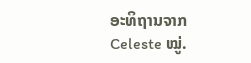ອະທິຖານຈາກ Celeste ໝູ່.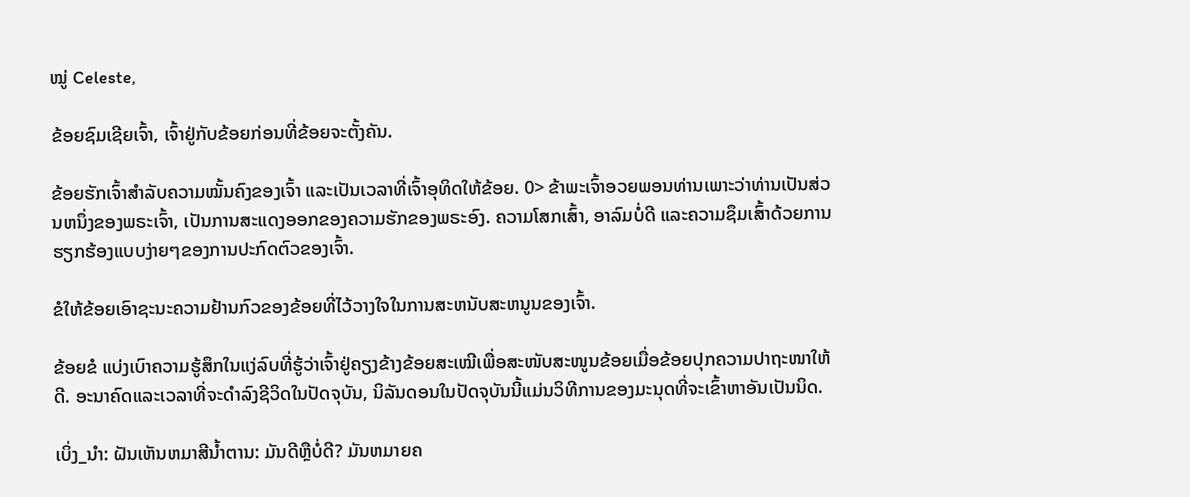ໝູ່ Celeste,

ຂ້ອຍຊົມເຊີຍເຈົ້າ, ເຈົ້າຢູ່ກັບຂ້ອຍກ່ອນທີ່ຂ້ອຍຈະຕັ້ງຄັນ.

ຂ້ອຍຮັກເຈົ້າສຳລັບຄວາມໝັ້ນຄົງຂອງເຈົ້າ ແລະເປັນເວລາທີ່ເຈົ້າອຸທິດໃຫ້ຂ້ອຍ. 0> ຂ້າພະເຈົ້າອວຍພອນທ່ານເພາະວ່າທ່ານເປັນສ່ວນຫນຶ່ງຂອງພຣະເຈົ້າ, ເປັນການສະແດງອອກຂອງຄວາມຮັກຂອງພຣະອົງ. ຄວາມໂສກເສົ້າ, ອາລົມບໍ່ດີ ແລະຄວາມຊຶມເສົ້າດ້ວຍການຮຽກຮ້ອງແບບງ່າຍໆຂອງການປະກົດຕົວຂອງເຈົ້າ.

ຂໍໃຫ້ຂ້ອຍເອົາຊະນະຄວາມຢ້ານກົວຂອງຂ້ອຍທີ່ໄວ້ວາງໃຈໃນການສະຫນັບສະຫນູນຂອງເຈົ້າ.

ຂ້ອຍຂໍ ແບ່ງເບົາຄວາມຮູ້ສຶກໃນແງ່ລົບທີ່ຮູ້ວ່າເຈົ້າຢູ່ຄຽງຂ້າງຂ້ອຍສະເໝີເພື່ອສະໜັບສະໜູນຂ້ອຍເມື່ອຂ້ອຍປຸກຄວາມປາຖະໜາໃຫ້ດີ. ອະນາຄົດແລະເວລາທີ່ຈະດໍາລົງຊີວິດໃນປັດຈຸບັນ, ນິລັນດອນໃນປັດຈຸບັນນີ້ແມ່ນວິທີການຂອງມະນຸດທີ່ຈະເຂົ້າຫາອັນເປັນນິດ.

ເບິ່ງ_ນຳ: ຝັນເຫັນຫມາສີນ້ຳຕານ: ມັນດີຫຼືບໍ່ດີ? ມັນຫມາຍຄ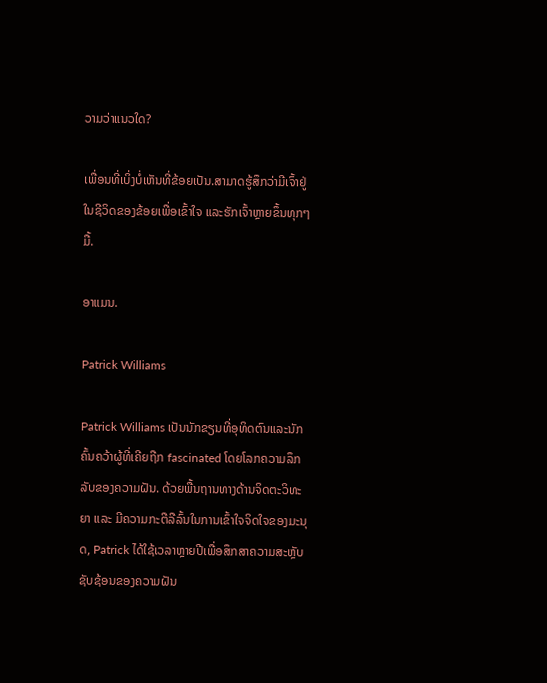ວາມວ່າແນວໃດ?

ເພື່ອນທີ່ເບິ່ງບໍ່ເຫັນທີ່ຂ້ອຍເປັນ.ສາມາດຮູ້ສຶກວ່າມີເຈົ້າຢູ່ໃນຊີວິດຂອງຂ້ອຍເພື່ອເຂົ້າໃຈ ແລະຮັກເຈົ້າຫຼາຍຂຶ້ນທຸກໆມື້.

ອາແມນ.

Patrick Williams

Patrick Williams ເປັນນັກຂຽນທີ່ອຸທິດຕົນແລະນັກຄົ້ນຄວ້າຜູ້ທີ່ເຄີຍຖືກ fascinated ໂດຍໂລກຄວາມລຶກລັບຂອງຄວາມຝັນ. ດ້ວຍພື້ນຖານທາງດ້ານຈິດຕະວິທະຍາ ແລະ ມີຄວາມກະຕືລືລົ້ນໃນການເຂົ້າໃຈຈິດໃຈຂອງມະນຸດ, Patrick ໄດ້ໃຊ້ເວລາຫຼາຍປີເພື່ອສຶກສາຄວາມສະຫຼັບຊັບຊ້ອນຂອງຄວາມຝັນ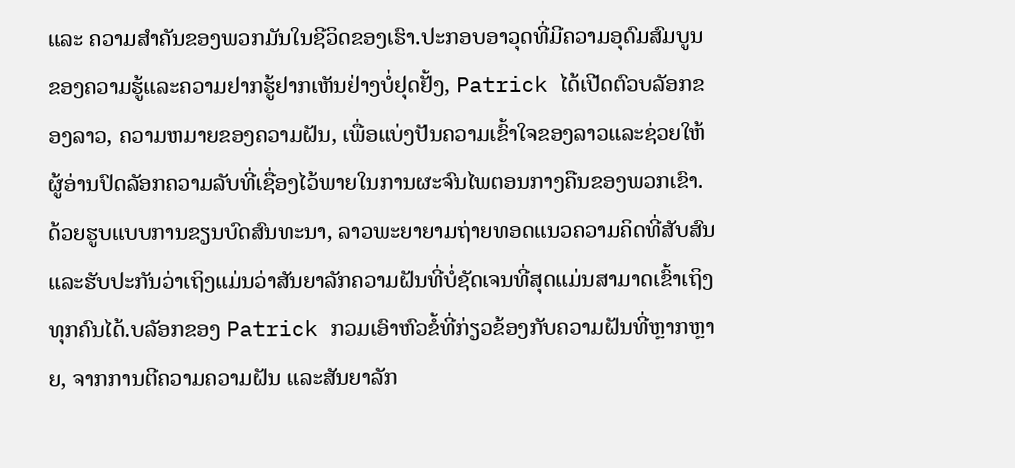ແລະ ຄວາມສຳຄັນຂອງພວກມັນໃນຊີວິດຂອງເຮົາ.ປະກອບອາວຸດທີ່ມີຄວາມອຸດົມສົມບູນຂອງຄວາມຮູ້ແລະຄວາມຢາກຮູ້ຢາກເຫັນຢ່າງບໍ່ຢຸດຢັ້ງ, Patrick ໄດ້ເປີດຕົວບລັອກຂອງລາວ, ຄວາມຫມາຍຂອງຄວາມຝັນ, ເພື່ອແບ່ງປັນຄວາມເຂົ້າໃຈຂອງລາວແລະຊ່ວຍໃຫ້ຜູ້ອ່ານປົດລັອກຄວາມລັບທີ່ເຊື່ອງໄວ້ພາຍໃນການຜະຈົນໄພຕອນກາງຄືນຂອງພວກເຂົາ. ດ້ວຍຮູບແບບການຂຽນບົດສົນທະນາ, ລາວພະຍາຍາມຖ່າຍທອດແນວຄວາມຄິດທີ່ສັບສົນແລະຮັບປະກັນວ່າເຖິງແມ່ນວ່າສັນຍາລັກຄວາມຝັນທີ່ບໍ່ຊັດເຈນທີ່ສຸດແມ່ນສາມາດເຂົ້າເຖິງທຸກຄົນໄດ້.ບລັອກຂອງ Patrick ກວມເອົາຫົວຂໍ້ທີ່ກ່ຽວຂ້ອງກັບຄວາມຝັນທີ່ຫຼາກຫຼາຍ, ຈາກການຕີຄວາມຄວາມຝັນ ແລະສັນຍາລັກ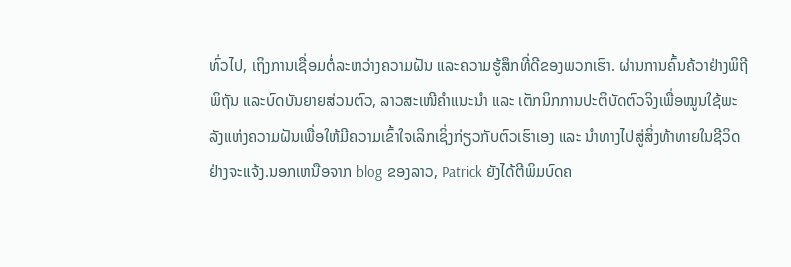ທົ່ວໄປ, ເຖິງການເຊື່ອມຕໍ່ລະຫວ່າງຄວາມຝັນ ແລະຄວາມຮູ້ສຶກທີ່ດີຂອງພວກເຮົາ. ຜ່ານການຄົ້ນຄ້ວາຢ່າງພິຖີພິຖັນ ແລະບົດບັນຍາຍສ່ວນຕົວ, ລາວສະເໜີຄຳແນະນຳ ແລະ ເຕັກນິກການປະຕິບັດຕົວຈິງເພື່ອໝູນໃຊ້ພະລັງແຫ່ງຄວາມຝັນເພື່ອໃຫ້ມີຄວາມເຂົ້າໃຈເລິກເຊິ່ງກ່ຽວກັບຕົວເຮົາເອງ ແລະ ນຳທາງໄປສູ່ສິ່ງທ້າທາຍໃນຊີວິດຢ່າງຈະແຈ້ງ.ນອກເຫນືອຈາກ blog ຂອງລາວ, Patrick ຍັງໄດ້ຕີພິມບົດຄ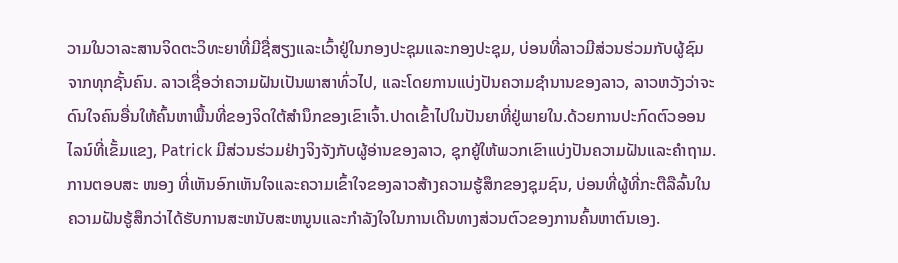ວາມໃນວາລະສານຈິດຕະວິທະຍາທີ່ມີຊື່ສຽງແລະເວົ້າຢູ່ໃນກອງປະຊຸມແລະກອງປະຊຸມ, ບ່ອນທີ່ລາວມີສ່ວນຮ່ວມກັບຜູ້ຊົມຈາກທຸກຊັ້ນຄົນ. ລາວເຊື່ອວ່າຄວາມຝັນເປັນພາສາທົ່ວໄປ, ແລະໂດຍການແບ່ງປັນຄວາມຊໍານານຂອງລາວ, ລາວຫວັງວ່າຈະດົນໃຈຄົນອື່ນໃຫ້ຄົ້ນຫາພື້ນທີ່ຂອງຈິດໃຕ້ສໍານຶກຂອງເຂົາເຈົ້າ.ປາດເຂົ້າໄປໃນປັນຍາທີ່ຢູ່ພາຍໃນ.ດ້ວຍການປະກົດຕົວອອນໄລນ໌ທີ່ເຂັ້ມແຂງ, Patrick ມີສ່ວນຮ່ວມຢ່າງຈິງຈັງກັບຜູ້ອ່ານຂອງລາວ, ຊຸກຍູ້ໃຫ້ພວກເຂົາແບ່ງປັນຄວາມຝັນແລະຄໍາຖາມ. ການຕອບສະ ໜອງ ທີ່ເຫັນອົກເຫັນໃຈແລະຄວາມເຂົ້າໃຈຂອງລາວສ້າງຄວາມຮູ້ສຶກຂອງຊຸມຊົນ, ບ່ອນທີ່ຜູ້ທີ່ກະຕືລືລົ້ນໃນຄວາມຝັນຮູ້ສຶກວ່າໄດ້ຮັບການສະຫນັບສະຫນູນແລະກໍາລັງໃຈໃນການເດີນທາງສ່ວນຕົວຂອງການຄົ້ນຫາຕົນເອງ.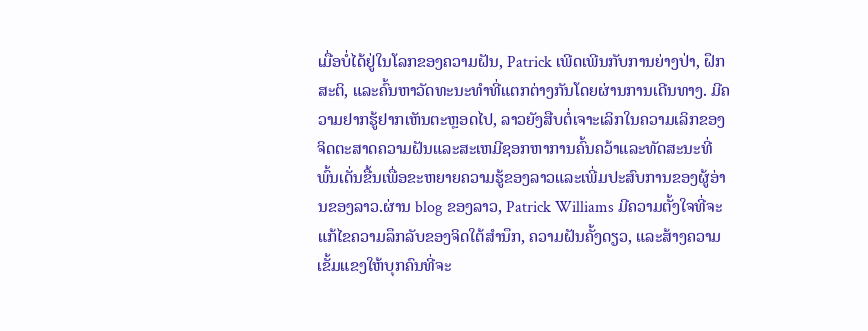ເມື່ອບໍ່ໄດ້ຢູ່ໃນໂລກຂອງຄວາມຝັນ, Patrick ເພີດເພີນກັບການຍ່າງປ່າ, ຝຶກສະຕິ, ແລະຄົ້ນຫາວັດທະນະທໍາທີ່ແຕກຕ່າງກັນໂດຍຜ່ານການເດີນທາງ. ມີຄວາມຢາກຮູ້ຢາກເຫັນຕະຫຼອດໄປ, ລາວຍັງສືບຕໍ່ເຈາະເລິກໃນຄວາມເລິກຂອງຈິດຕະສາດຄວາມຝັນແລະສະເຫມີຊອກຫາການຄົ້ນຄວ້າແລະທັດສະນະທີ່ພົ້ນເດັ່ນຂື້ນເພື່ອຂະຫຍາຍຄວາມຮູ້ຂອງລາວແລະເພີ່ມປະສົບການຂອງຜູ້ອ່ານຂອງລາວ.ຜ່ານ blog ຂອງລາວ, Patrick Williams ມີຄວາມຕັ້ງໃຈທີ່ຈະແກ້ໄຂຄວາມລຶກລັບຂອງຈິດໃຕ້ສໍານຶກ, ຄວາມຝັນຄັ້ງດຽວ, ແລະສ້າງຄວາມເຂັ້ມແຂງໃຫ້ບຸກຄົນທີ່ຈະ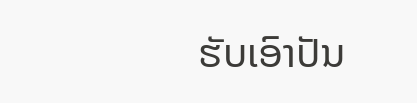ຮັບເອົາປັນ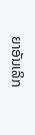ຍາອັນເລິກ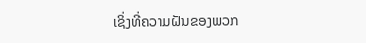ເຊິ່ງທີ່ຄວາມຝັນຂອງພວກ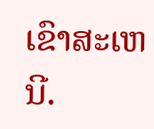ເຂົາສະເຫນີ.